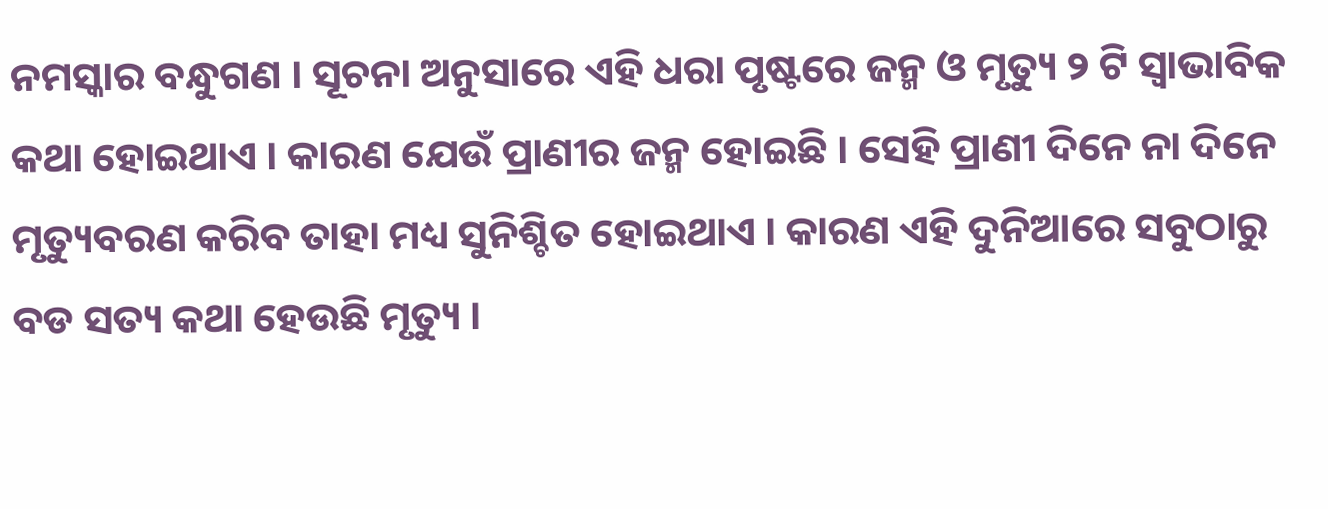ନମସ୍କାର ବନ୍ଧୁଗଣ । ସୂଚନା ଅନୁସାରେ ଏହି ଧରା ପୃଷ୍ଟରେ ଜନ୍ମ ଓ ମୃତ୍ୟୁ ୨ ଟି ସ୍ଵାଭାବିକ କଥା ହୋଇଥାଏ । କାରଣ ଯେଉଁ ପ୍ରାଣୀର ଜନ୍ମ ହୋଇଛି । ସେହି ପ୍ରାଣୀ ଦିନେ ନା ଦିନେ ମୃତ୍ୟୁବରଣ କରିବ ତାହା ମଧ୍ୟ ସୁନିଶ୍ଚିତ ହୋଇଥାଏ । କାରଣ ଏହି ଦୁନିଆରେ ସବୁଠାରୁ ବଡ ସତ୍ୟ କଥା ହେଉଛି ମୃତ୍ୟୁ ।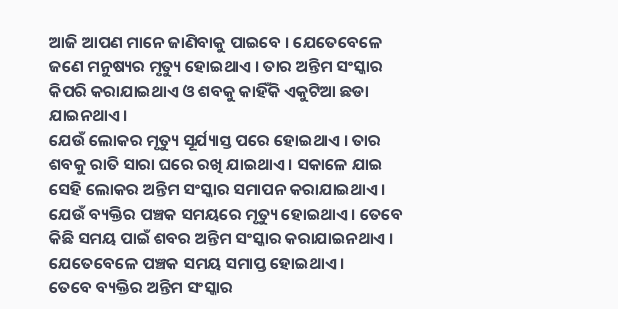ଆଜି ଆପଣ ମାନେ ଜାଣିବାକୁ ପାଇବେ । ଯେତେବେଳେ ଜଣେ ମନୁଷ୍ୟର ମୃତ୍ୟୁ ହୋଇଥାଏ । ତାର ଅନ୍ତିମ ସଂସ୍କାର କିପରି କରାଯାଇଥାଏ ଓ ଶବକୁ କାହିଁକି ଏକୁଟିଆ ଛଡା ଯାଇନଥାଏ ।
ଯେଉଁ ଲୋକର ମୃତ୍ୟୁ ସୂର୍ଯ୍ୟାସ୍ତ ପରେ ହୋଇଥାଏ । ତାର ଶବକୁ ରାତି ସାରା ଘରେ ରଖି ଯାଇଥାଏ । ସକାଳେ ଯାଇ ସେହି ଲୋକର ଅନ୍ତିମ ସଂସ୍କାର ସମାପନ କରାଯାଇଥାଏ । ଯେଉଁ ବ୍ୟକ୍ତିର ପଞ୍ଚକ ସମୟରେ ମୃତ୍ୟୁ ହୋଇଥାଏ । ତେବେ କିଛି ସମୟ ପାଇଁ ଶବର ଅନ୍ତିମ ସଂସ୍କାର କରାଯାଇନଥାଏ । ଯେତେବେଳେ ପଞ୍ଚକ ସମୟ ସମାପ୍ତ ହୋଇଥାଏ ।
ତେବେ ବ୍ୟକ୍ତିର ଅନ୍ତିମ ସଂସ୍କାର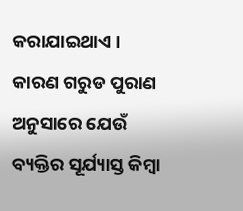କରାଯାଇଥାଏ । କାରଣ ଗରୁଡ ପୁରାଣ ଅନୁସାରେ ଯେଉଁ ବ୍ୟକ୍ତିର ସୂର୍ଯ୍ୟାସ୍ତ କିମ୍ବା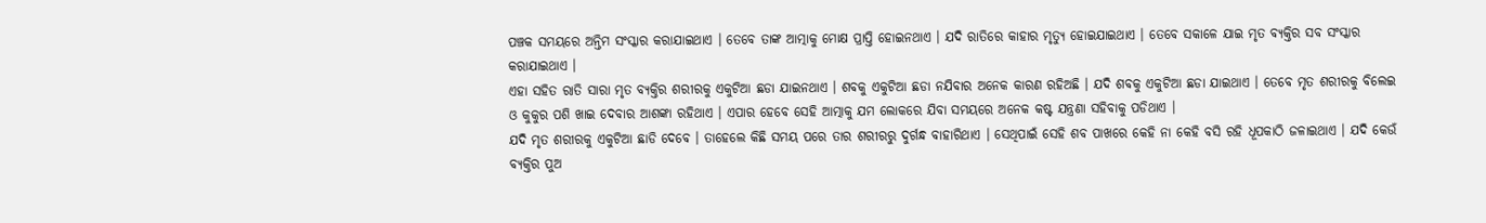ପଞ୍ଚକ ସମୟରେ ଅନ୍ତିମ ସଂସ୍କାର କରାଯାଇଥାଏ । ତେବେ ତାଙ୍କ ଆତ୍ମାକୁ ମୋକ୍ଷ ପ୍ରାପ୍ତି ହୋଇନଥାଏ । ଯଦି ରାତିରେ କାହାର ମୃତ୍ୟୁ ହୋଇଯାଇଥାଏ । ତେବେ ସକାଳେ ଯାଇ ମୃତ ବ୍ୟକ୍ତିର ସବ ସଂସ୍କାର କରାଯାଇଥାଏ ।
ଏହା ସହିତ ରାତି ସାରା ମୃତ ବ୍ୟକ୍ତିର ଶରୀରକୁ ଏକୁଟିଆ ଛଡା ଯାଇନଥାଏ । ଶବକୁ ଏକୁଟିଆ ଛଡା ନଯିବାର ଅନେକ କାରଣ ରହିଅଛି । ଯଦି ଶବକୁ ଏକୁଟିଆ ଛଡା ଯାଇଥାଏ । ତେବେ ମୃତ ଶରୀରକୁ ବିଲେଇ ଓ କୁକୁର ପଶି ଖାଇ ଦେବାର ଆଶଙ୍କା ରହିଥାଏ । ଏପାର ହେବେ ସେହି ଆତ୍ମାକୁ ଯମ ଲୋକରେ ଯିବା ସମୟରେ ଅନେକ କଷ୍ଟ ଯନ୍ତ୍ରଣା ସହିବାକୁ ପଡିଥାଏ ।
ଯଦି ମୃତ ଶରୀରକୁ ଏକୁଟିଆ ଛାଡି ଦେବେ । ତାହେଲେ କିଛି ସମୟ ପରେ ତାର ଶରୀରରୁ ଦୁର୍ଗନ୍ଧ ବାହାରିଥାଏ । ସେଥିପାଇଁ ସେହି ଶବ ପାଖରେ କେହି ନା କେହି ବସି ରହି ଧୂପକାଠି ଜଳାଇଥାଏ । ଯଦି କେଉଁ ବ୍ୟକ୍ତିର ପୁଅ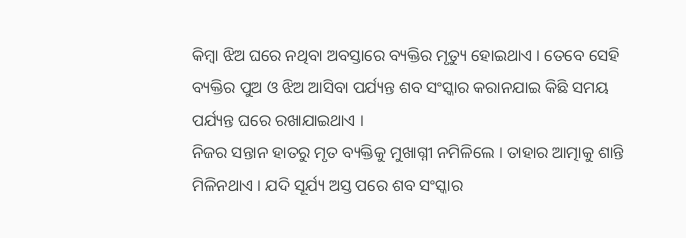କିମ୍ବା ଝିଅ ଘରେ ନଥିବା ଅବସ୍ତାରେ ବ୍ୟକ୍ତିର ମୃତ୍ୟୁ ହୋଇଥାଏ । ତେବେ ସେହି ବ୍ୟକ୍ତିର ପୁଅ ଓ ଝିଅ ଆସିବା ପର୍ଯ୍ୟନ୍ତ ଶବ ସଂସ୍କାର କରାନଯାଇ କିଛି ସମୟ ପର୍ଯ୍ୟନ୍ତ ଘରେ ରଖାଯାଇଥାଏ ।
ନିଜର ସନ୍ତାନ ହାତରୁ ମୃତ ବ୍ୟକ୍ତିକୁ ମୁଖାଗ୍ନୀ ନମିଳିଲେ । ତାହାର ଆତ୍ମାକୁ ଶାନ୍ତି ମିଳିନଥାଏ । ଯଦି ସୂର୍ଯ୍ୟ ଅସ୍ତ ପରେ ଶବ ସଂସ୍କାର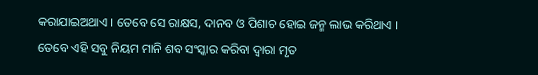କରାଯାଇଅଥାଏ । ତେବେ ସେ ରାକ୍ଷସ, ଦାନବ ଓ ପିଶାଚ ହୋଇ ଜନ୍ମ ଲାଭ କରିଥାଏ । ତେବେ ଏହି ସବୁ ନିୟମ ମାନି ଶବ ସଂସ୍କାର କରିବା ଦ୍ଵାରା ମୃତ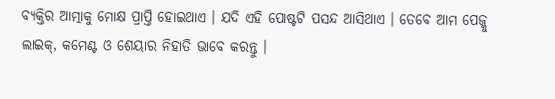ବ୍ୟକ୍ତିର ଆତ୍ମାକୁ ମୋକ୍ଷ ପ୍ରାପ୍ତି ହୋଇଥାଏ । ଯଦି ଏହି ପୋଷ୍ଟଟି ପସନ୍ଦ ଆସିଥାଏ । ତେବେ ଆମ ପେଜ୍କୁ ଲାଇକ୍, କମେଣ୍ଟ ଓ ଶେୟାର ନିହାତି ଭାବେ କରନ୍ତୁ ।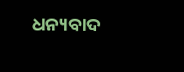ଧନ୍ୟବାଦ